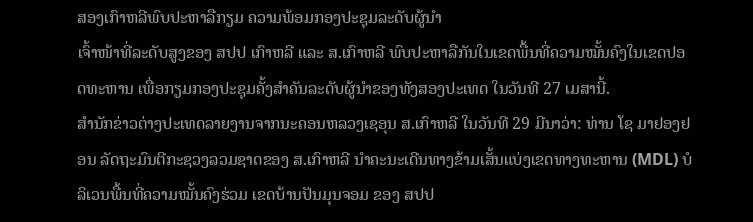ສອງເກົາຫລີພົບປະຫາລືກຽມ ຄວາມພ້ອມກອງປະຊຸມລະດັບຜູ້ນຳ
ເຈົ້າໜ້າທີ່ລະດັບສູງຂອງ ສປປ ເກົາຫລີ ແລະ ສ.ເກົາຫລີ ພົບປະຫາລືກັນໃນເຂດພື້ນທີ່ຄວາມໝັ້ນຄົງໃນເຂດປອດທະຫານ ເພື່ອກຽມກອງປະຊຸມຄັ້ງສຳຄັນລະດັບຜູ້ນຳຂອງທັງສອງປະເທດ ໃນວັນທີ 27 ເມສານີ້.
ສຳນັກຂ່າວຕ່າງປະເທດລາຍງານຈາກນະຄອນຫລວງເຊອຸນ ສ.ເກົາຫລີ ໃນວັນທີ 29 ມີນາວ່າ: ທ່ານ ໂຊ ມາຢອງຢອນ ລັດຖະມົນຕີກະຊວງລວມຊາດຂອງ ສ.ເກົາຫລີ ນຳຄະນະເດີນທາງຂ້າມເສັ້ນແບ່ງເຂດທາງທະຫານ (MDL) ບໍລິເວນພື້ນທີ່ຄວາມໝັ້ນຄົງຮ່ວມ ເຂດບ້ານປັນມຸນຈອມ ຂອງ ສປປ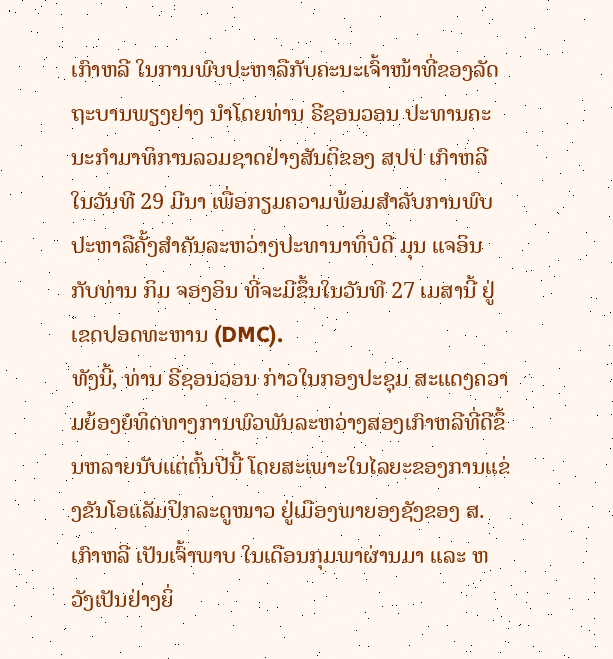ເກົາຫລີ ໃນການພົບປະຫາລືກັບຄະນະເຈົ້າໜ້າທີ່ຂອງລັດຖະບານພຽງຢາງ ນຳໂດຍທ່ານ ຣີຊອນວອນ ປະທານຄະນະກຳມາທິການລວມຊາດຢ່າງສັນຕິຂອງ ສປປ ເກົາຫລີ ໃນວັນທີ 29 ມີນາ ເພື່ອກຽມຄວາມພ້ອມສຳລັບການພົບປະຫາລືຄັ້ງສຳຄັນລະຫວ່າງປະທານາທິບໍດີ ມຸນ ແຈອິນ ກັບທ່ານ ກິມ ຈອງອິນ ທີ່ຈະມີຂຶ້ນໃນວັນທີ 27 ເມສານີ້ ຢູ່ເຂດປອດທະຫານ (DMC).
ທັງນີ້, ທ່ານ ຣີຊອນວອນ ກ່າວໃນກອງປະຊຸມ ສະແດງຄວາມຍ້ອງຍໍທິດທາງການພົວພັນລະຫວ່າງສອງເກົາຫລີທີ່ດີຂຶ້ນຫລາຍນັບແຕ່ຕົ້ນປີນີ້ ໂດຍສະເພາະໃນໄລຍະຂອງການແຂ່ງຂັນໂອແລັມປິກລະດູໜາວ ຢູ່ເມືອງພາຍອງຊັງຂອງ ສ.ເກົາຫລີ ເປັນເຈົ້າພາບ ໃນເດືອນກຸມພາຜ່ານມາ ແລະ ຫວັງເປັນຢ່າງຍິ່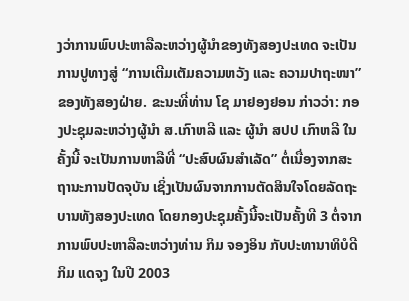ງວ່າການພົບປະຫາລືລະຫວ່າງຜູ້ນຳຂອງທັງສອງປະເທດ ຈະເປັນການປູທາງສູ່ “ການເຕີມເຕັມຄວາມຫວັງ ແລະ ຄວາມປາຖະໜາ” ຂອງທັງສອງຝ່າຍ. ຂະນະທີ່ທ່ານ ໂຊ ມາຢອງຢອນ ກ່າວວ່າ: ກອງປະຊຸມລະຫວ່າງຜູ້ນຳ ສ.ເກົາຫລີ ແລະ ຜູ້ນຳ ສປປ ເກົາຫລີ ໃນຄັ້ງນີ້ ຈະເປັນການຫາລືທີ່ “ປະສົບຜົນສຳເລັດ” ຕໍ່ເນື່ອງຈາກສະຖານະການປັດຈຸບັນ ເຊິ່ງເປັນຜົນຈາກການຕັດສິນໃຈໂດຍລັດຖະບານທັງສອງປະເທດ ໂດຍກອງປະຊຸມຄັ້ງນີ້ຈະເປັນຄັ້ງທີ 3 ຕໍ່ຈາກການພົບປະຫາລືລະຫວ່າງທ່ານ ກິມ ຈອງອິນ ກັບປະທານາທິບໍດີ ກິມ ແດຈຸງ ໃນປີ 2003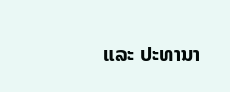ແລະ ປະທານາ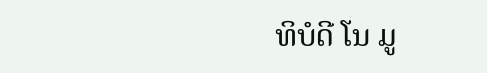ທິບໍດີ ໂນ ມູ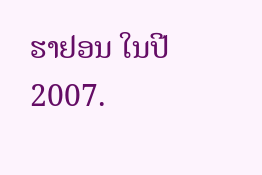ຮາຢອນ ໃນປີ 2007.